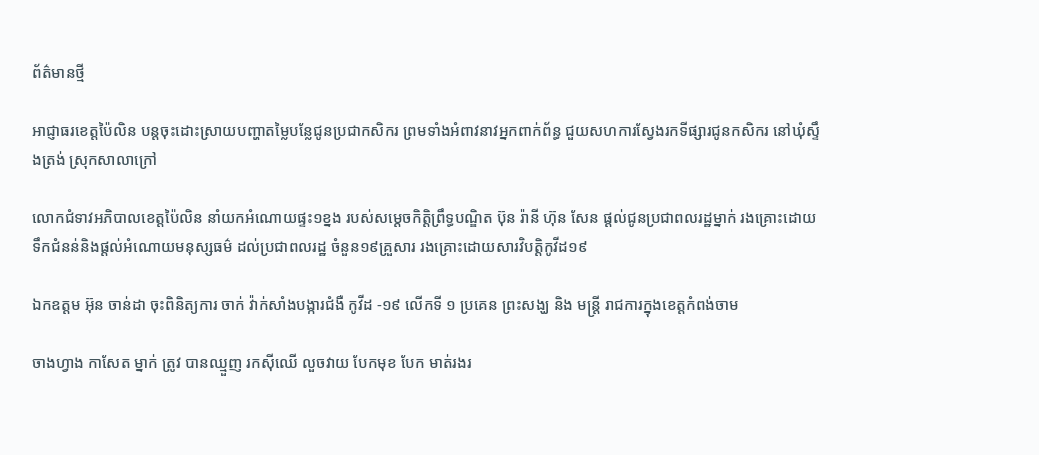ព័ត៌មានថ្មី

អាជ្ញាធរខេត្តប៉ៃលិន បន្តចុះដោះស្រាយបញ្ហាតម្លៃបន្លែជូនប្រជាកសិករ ព្រមទាំងអំពាវនាវអ្នកពាក់ព័ន្ធ ជួយសហការស្វែងរកទីផ្សារជូនកសិករ នៅឃុំស្ទឹងត្រង់ ស្រុកសាលាក្រៅ

លោកជំទាវអភិបាលខេត្តប៉ៃលិន នាំយកអំណោយផ្ទះ១ខ្នង របស់សម្តេចកិត្តិព្រឹទ្ធបណ្ឌិត ប៊ុន រ៉ានី ហ៊ុន សែន ផ្តល់ជូនប្រជាពលរដ្ឋម្នាក់ រងគ្រោះដោយទឹកជំនន់និងផ្តល់អំណោយមនុស្សធម៌ ដល់ប្រជាពលរដ្ឋ ចំនួន១៩គ្រួសារ រងគ្រោះដោយសារវិបត្តិកូវីដ១៩

ឯកឧត្តម អ៊ុន ចាន់ដា ចុះពិនិត្យការ ចាក់ វ៉ាក់សាំងបង្ការជំងឺ កូវីដ -១៩ លើកទី ១ ប្រគេន ព្រះសង្ឃ និង មន្ត្រី រាជការក្នុងខេត្តកំពង់ចាម

ចាងហ្វាង កាសែត ម្នាក់ ត្រូវ បានឈ្មួញ រកស៊ីឈើ លួចវាយ បែកមុខ បែក មាត់រងរ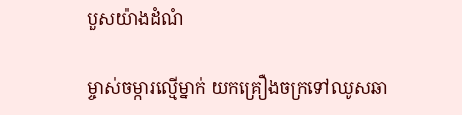បួសយ៉ាងដំណំ

ម្ចាស់ចម្ការល្មើម្នាក់ យកគ្រឿងចក្រទៅឈូសឆា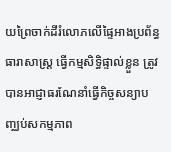យព្រៃចាក់ដីរំលោភលើផ្ទៃអាងប្រព័ន្ធធារាសាស្ត្រ ធ្វើកម្មសិទ្ធិផ្ទាល់ខ្លួន ត្រូវបានអាជ្ញាធរណែនាំធ្វើកិច្ចសន្យាបញ្ឈប់សកម្មភាព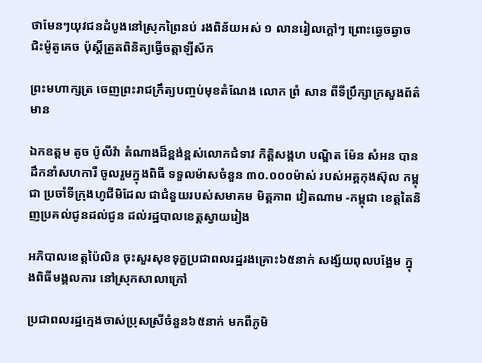ថាមែនៗយុវជនដំបូងនៅស្រុកព្រៃនប់ រងពិន័យអស់ ១ លានរៀលក្តៅៗ ព្រោះឆ្វេចឆ្វាចជិះម៉ូតូគេច ប៉ុស្តិ៍ត្រួតពិនិត្យធ្វើចត្តាឡីស័ក

ព្រះមហាក្សត្រ ចេញព្រះរាជក្រឹត្យបញ្ចប់មុខតំណែង លោក ព្រំ សាន ពីទីប្រឹក្សាក្រសួងព័ត៌មាន

ឯកឧត្តម តូច ប៉ូលីវ៉ា តំណាងដ៏ខ្ពង់ខ្ពស់លោកជំទាវ កិត្តិសង្គហ បណ្ឌិត ម៉ែន សំអន បានដឹកនាំសហការី ចូលរួមក្នុងពិធី ទទួលម៉ាសចំនួន ៣០.០០០ម៉ាស់ របស់អគ្គកុងស៊ុល កម្ពុជា ប្រចាំទីក្រុងហូជីមិដែល ជាជំនួយរបស់សមាគម មិត្តភាព វៀតណាម -កម្ពុជា ខេត្តតៃនិញប្រគល់ជូនដល់ជូន ដល់រដ្ឋបាលខេត្តស្វាយរៀង

អភិបាលខេត្តប៉ៃលិន ចុះសួរសុខទុក្ខប្រជាពលរដ្ឋរងគ្រោះ៦៥នាក់ សង្ស័យពុលបង្អែម ក្នុងពិធីមង្គលការ នៅស្រុកសាលាក្រៅ

ប្រជាពលរដ្ឋក្មេងចាស់ប្រុសស្រីចំនួន៦៥នាក់ មកពីភូមិ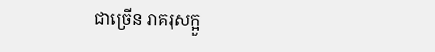ជាច្រើន រាគរុសក្អួ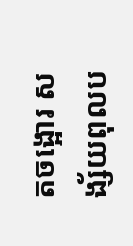តចង្អោរ សង្ស័យពុលប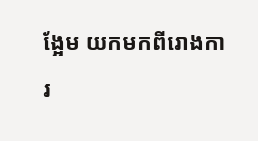ង្អែម យកមកពីរោងការ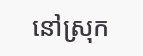នៅស្រុក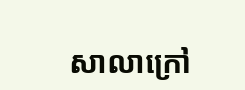សាលាក្រៅ